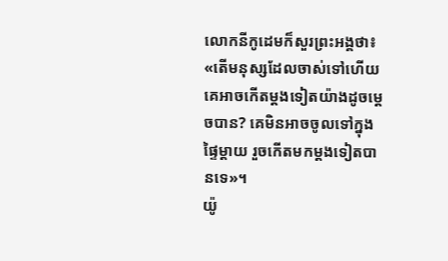លោកនីកូដេមក៏សួរព្រះអង្គថា៖ «តើមនុស្សដែលចាស់ទៅហើយ គេអាចកើតម្ដងទៀតយ៉ាងដូចម្តេចបាន? គេមិនអាចចូលទៅក្នុងផ្ទៃម្ដាយ រួចកើតមកម្តងទៀតបានទេ»។
យ៉ូ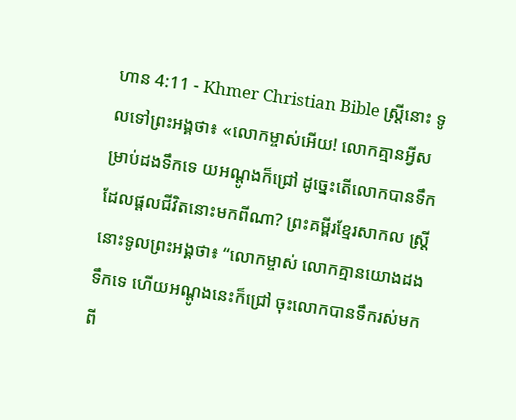ហាន 4:11 - Khmer Christian Bible ស្ត្រីនោះ ទូលទៅព្រះអង្គថា៖ «លោកម្ចាស់អើយ! លោកគ្មានអ្វីសម្រាប់ដងទឹកទេ យអណ្តូងក៏ជ្រៅ ដូច្នេះតើលោកបានទឹកដែលផ្ដលជីវិតនោះមកពីណា? ព្រះគម្ពីរខ្មែរសាកល ស្ត្រីនោះទូលព្រះអង្គថា៖ “លោកម្ចាស់ លោកគ្មានយោងដងទឹកទេ ហើយអណ្ដូងនេះក៏ជ្រៅ ចុះលោកបានទឹករស់មកពី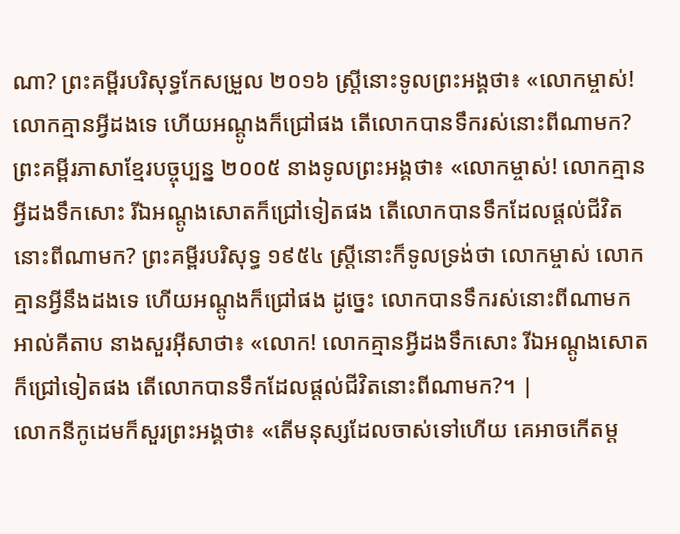ណា? ព្រះគម្ពីរបរិសុទ្ធកែសម្រួល ២០១៦ ស្ត្រីនោះទូលព្រះអង្គថា៖ «លោកម្ចាស់! លោកគ្មានអ្វីដងទេ ហើយអណ្តូងក៏ជ្រៅផង តើលោកបានទឹករស់នោះពីណាមក? ព្រះគម្ពីរភាសាខ្មែរបច្ចុប្បន្ន ២០០៥ នាងទូលព្រះអង្គថា៖ «លោកម្ចាស់! លោកគ្មានអ្វីដងទឹកសោះ រីឯអណ្ដូងសោតក៏ជ្រៅទៀតផង តើលោកបានទឹកដែលផ្ដល់ជីវិតនោះពីណាមក? ព្រះគម្ពីរបរិសុទ្ធ ១៩៥៤ ស្ត្រីនោះក៏ទូលទ្រង់ថា លោកម្ចាស់ លោកគ្មានអ្វីនឹងដងទេ ហើយអណ្តូងក៏ជ្រៅផង ដូច្នេះ លោកបានទឹករស់នោះពីណាមក អាល់គីតាប នាងសួរអ៊ីសាថា៖ «លោក! លោកគ្មានអ្វីដងទឹកសោះ រីឯអណ្ដូងសោតក៏ជ្រៅទៀតផង តើលោកបានទឹកដែលផ្ដល់ជីវិតនោះពីណាមក?។ |
លោកនីកូដេមក៏សួរព្រះអង្គថា៖ «តើមនុស្សដែលចាស់ទៅហើយ គេអាចកើតម្ដ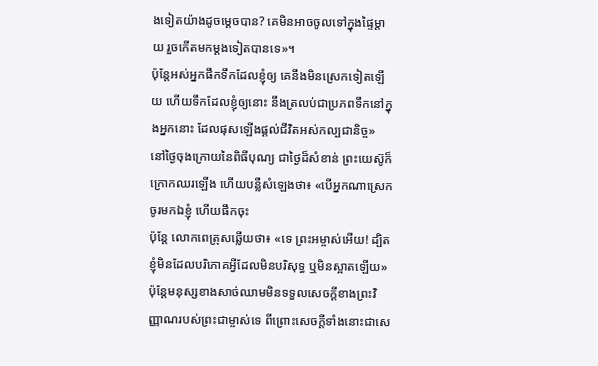ងទៀតយ៉ាងដូចម្តេចបាន? គេមិនអាចចូលទៅក្នុងផ្ទៃម្ដាយ រួចកើតមកម្តងទៀតបានទេ»។
ប៉ុន្ដែអស់អ្នកផឹកទឹកដែលខ្ញុំឲ្យ គេនឹងមិនស្រេកទៀតឡើយ ហើយទឹកដែលខ្ញុំឲ្យនោះ នឹងត្រលប់ជាប្រភពទឹកនៅក្នុងអ្នកនោះ ដែលផុសឡើងផ្ដល់ជីវិតអស់កល្បជានិច្ច»
នៅថ្ងៃចុងក្រោយនៃពិធីបុណ្យ ជាថ្ងៃដ៏សំខាន់ ព្រះយេស៊ូក៏ក្រោកឈរឡើង ហើយបន្លឺសំឡេងថា៖ «បើអ្នកណាស្រេក ចូរមកឯខ្ញុំ ហើយផឹកចុះ
ប៉ុន្ដែ លោកពេត្រុសឆ្លើយថា៖ «ទេ ព្រះអម្ចាស់អើយ! ដ្បិតខ្ញុំមិនដែលបរិភោគអ្វីដែលមិនបរិសុទ្ធ ឬមិនស្អាតឡើយ»
ប៉ុន្ដែមនុស្សខាងសាច់ឈាមមិនទទួលសេចក្ដីខាងព្រះវិញ្ញាណរបស់ព្រះជាម្ចាស់ទេ ពីព្រោះសេចក្ដីទាំងនោះជាសេ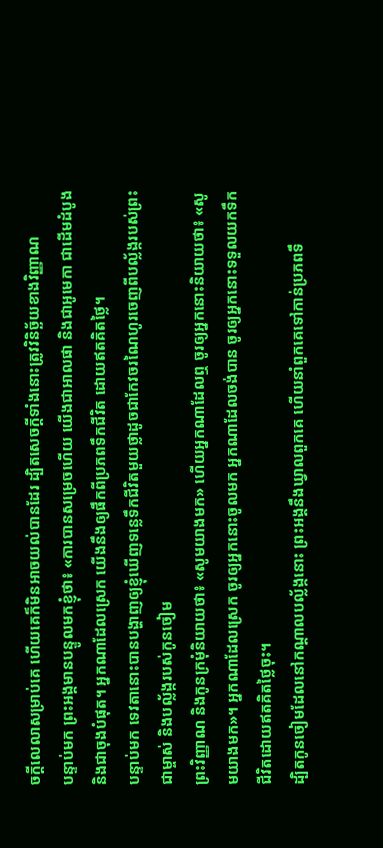ចក្ដីលេលាសម្រាប់គេ ហើយគេក៏មិនអាចយល់បានដែរ ដ្បិតសេចក្ដីទាំងនោះត្រូវវិនិច្ឆ័យខាងវិញ្ញាណ
បន្ទាប់មក ព្រះអង្គមានបន្ទូលមកខ្ញុំថា៖ «ការបានសម្រេចហើយ យើងជាអាលផា និងជាអូមេកា ជាដើមដំបូង និងជាចុងបំផុត។ អ្នកណាដែលស្រេក យើងនឹងឲ្យផឹកពីប្រភពទឹកជីវិត ដោយឥតគិតថ្លៃ។
បន្ទាប់មក ទេវតានោះបានបង្ហាញឲ្យខ្ញុំឃើញទន្លេទឹកជីវិតមួយថ្លាដូចជាកែវចរណៃហូរចេញពីបល្ល័ង្ករបស់ព្រះជាម្ចាស់ និងបល្ល័ង្ករបស់កូនចៀម
ព្រះវិញ្ញាណ និងកូនក្រមុំនិយាយថា៖ «សូមយាងមក» ហើយអ្នកណាដែលឮ ចូរឲ្យអ្នកនោះនិយាយថា៖ «សូមយាងមក»។ អ្នកណាដែលស្រេក ចូរឲ្យអ្នកនោះចូលមក អ្នកណាដែលចង់បាន ចូរឲ្យអ្នកនោះទទួលយកទឹកជីវិតដោយឥតគិតថ្លៃចុះ។
ដ្បិតកូនចៀមដែលនៅកណ្ដាលបល្ល័ង្កនោះ ព្រះអង្គនឹងឃ្វាលពួកគេ ហើយនាំពួកគេទៅកាន់ប្រភពទឹ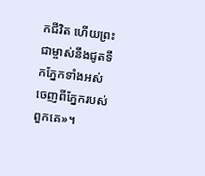កជីវិត ហើយព្រះជាម្ចាស់នឹងជូតទឹកភ្នែកទាំងអស់ចេញពីភ្នែករបស់ពួកគេ»។